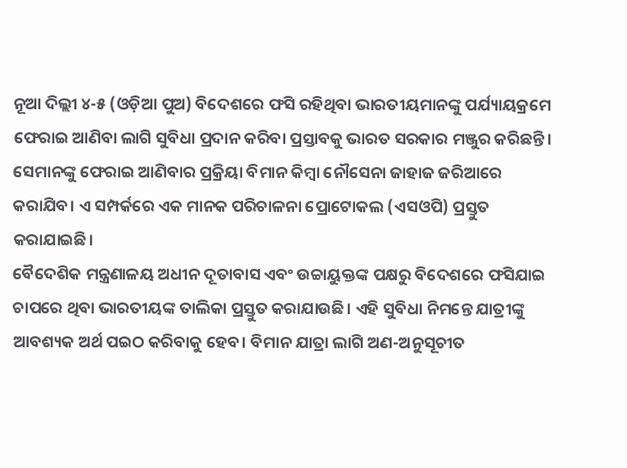ନୂଆ ଦିଲ୍ଲୀ ୪-୫ (ଓଡ଼ିଆ ପୁଅ) ବିଦେଶରେ ଫସି ରହିଥିବା ଭାରତୀୟମାନଙ୍କୁ ପର୍ଯ୍ୟାୟକ୍ରମେ ଫେରାଇ ଆଣିବା ଲାଗି ସୁବିଧା ପ୍ରଦାନ କରିବା ପ୍ରସ୍ତାବକୁ ଭାରତ ସରକାର ମଞ୍ଜୁର କରିଛନ୍ତି। ସେମାନଙ୍କୁ ଫେରାଇ ଆଣିବାର ପ୍ରକ୍ରିୟା ବିମାନ କିମ୍ବା ନୌସେନା ଜାହାଜ ଜରିଆରେ କରାଯିବ। ଏ ସମ୍ପର୍କରେ ଏକ ମାନକ ପରିଚାଳନା ପ୍ରୋଟୋକଲ (ଏସଓପି) ପ୍ରସ୍ତୁତ କରାଯାଇଛି।
ବୈଦେଶିକ ମନ୍ତ୍ରଣାଳୟ ଅଧୀନ ଦୂତାବାସ ଏବଂ ଉଚ୍ଚାୟୁକ୍ତଙ୍କ ପକ୍ଷରୁ ବିଦେଶରେ ଫସିଯାଇ ଚାପରେ ଥିବା ଭାରତୀୟଙ୍କ ତାଲିକା ପ୍ରସ୍ତୁତ କରାଯାଉଛି। ଏହି ସୁବିଧା ନିମନ୍ତେ ଯାତ୍ରୀଙ୍କୁ ଆବଶ୍ୟକ ଅର୍ଥ ପଇଠ କରିବାକୁ ହେବ। ବିମାନ ଯାତ୍ରା ଲାଗି ଅଣ-ଅନୁସୂଚୀତ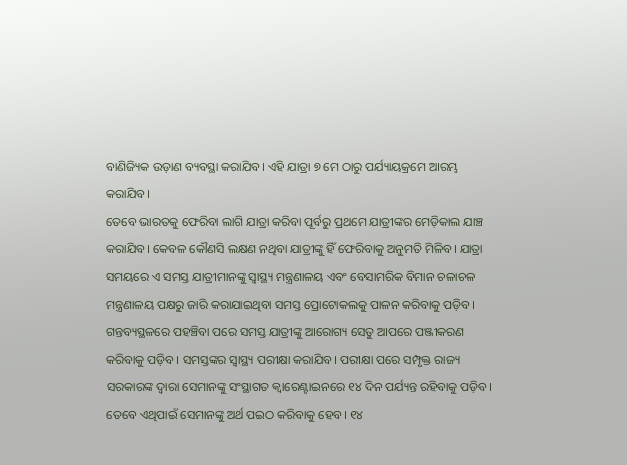ବାଣିଜ୍ୟିକ ଉଡ଼ାଣ ବ୍ୟବସ୍ଥା କରାଯିବ। ଏହି ଯାତ୍ରା ୭ ମେ ଠାରୁ ପର୍ଯ୍ୟାୟକ୍ରମେ ଆରମ୍ଭ କରାଯିବ।
ତେବେ ଭାରତକୁ ଫେରିବା ଲାଗି ଯାତ୍ରା କରିବା ପୂର୍ବରୁ ପ୍ରଥମେ ଯାତ୍ରୀଙ୍କର ମେଡ଼ିକାଲ ଯାଞ୍ଚ କରାଯିବ। କେବଳ କୌଣସି ଲକ୍ଷଣ ନଥିବା ଯାତ୍ରୀଙ୍କୁ ହିଁ ଫେରିବାକୁ ଅନୁମତି ମିଳିବ। ଯାତ୍ରା ସମୟରେ ଏ ସମସ୍ତ ଯାତ୍ରୀମାନଙ୍କୁ ସ୍ଵାସ୍ଥ୍ୟ ମନ୍ତ୍ରଣାଳୟ ଏବଂ ବେସାମରିକ ବିମାନ ଚଳାଚଳ ମନ୍ତ୍ରଣାଳୟ ପକ୍ଷରୁ ଜାରି କରାଯାଇଥିବା ସମସ୍ତ ପ୍ରୋଟୋକଲକୁ ପାଳନ କରିବାକୁ ପଡ଼ିବ।
ଗନ୍ତବ୍ୟସ୍ଥଳରେ ପହଞ୍ଚିବା ପରେ ସମସ୍ତ ଯାତ୍ରୀଙ୍କୁ ଆରୋଗ୍ୟ ସେତୁ ଆପରେ ପଞ୍ଜୀକରଣ କରିବାକୁ ପଡ଼ିବ। ସମସ୍ତଙ୍କର ସ୍ଵାସ୍ଥ୍ୟ ପରୀକ୍ଷା କରାଯିବ। ପରୀକ୍ଷା ପରେ ସମ୍ପୃକ୍ତ ରାଜ୍ୟ ସରକାରଙ୍କ ଦ୍ଵାରା ସେମାନଙ୍କୁ ସଂସ୍ଥାଗତ କ୍ଵାରେଣ୍ଟାଇନରେ ୧୪ ଦିନ ପର୍ଯ୍ୟନ୍ତ ରହିବାକୁ ପଡ଼ିବ। ତେବେ ଏଥିପାଇଁ ସେମାନଙ୍କୁ ଅର୍ଥ ପଇଠ କରିବାକୁ ହେବ। ୧୪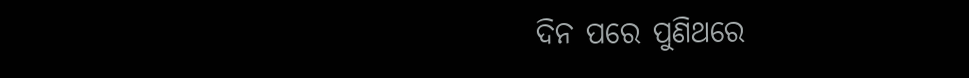ଦିନ ପରେ ପୁଣିଥରେ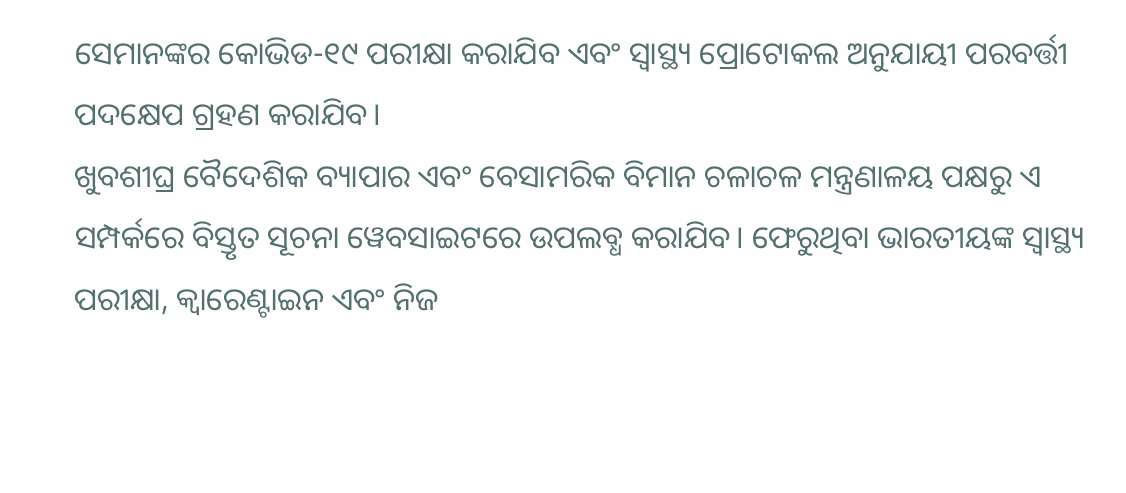ସେମାନଙ୍କର କୋଭିଡ-୧୯ ପରୀକ୍ଷା କରାଯିବ ଏବଂ ସ୍ଵାସ୍ଥ୍ୟ ପ୍ରୋଟୋକଲ ଅନୁଯାୟୀ ପରବର୍ତ୍ତୀ ପଦକ୍ଷେପ ଗ୍ରହଣ କରାଯିବ।
ଖୁବଶୀଘ୍ର ବୈଦେଶିକ ବ୍ୟାପାର ଏବଂ ବେସାମରିକ ବିମାନ ଚଳାଚଳ ମନ୍ତ୍ରଣାଳୟ ପକ୍ଷରୁ ଏ ସମ୍ପର୍କରେ ବିସ୍ତୃତ ସୂଚନା ୱେବସାଇଟରେ ଉପଲବ୍ଧ କରାଯିବ। ଫେରୁଥିବା ଭାରତୀୟଙ୍କ ସ୍ଵାସ୍ଥ୍ୟ ପରୀକ୍ଷା, କ୍ଵାରେଣ୍ଟାଇନ ଏବଂ ନିଜ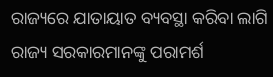ରାଜ୍ୟରେ ଯାତାୟାତ ବ୍ୟବସ୍ଥା କରିବା ଲାଗି ରାଜ୍ୟ ସରକାରମାନଙ୍କୁ ପରାମର୍ଶ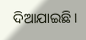ଦିଆଯାଇଛି।